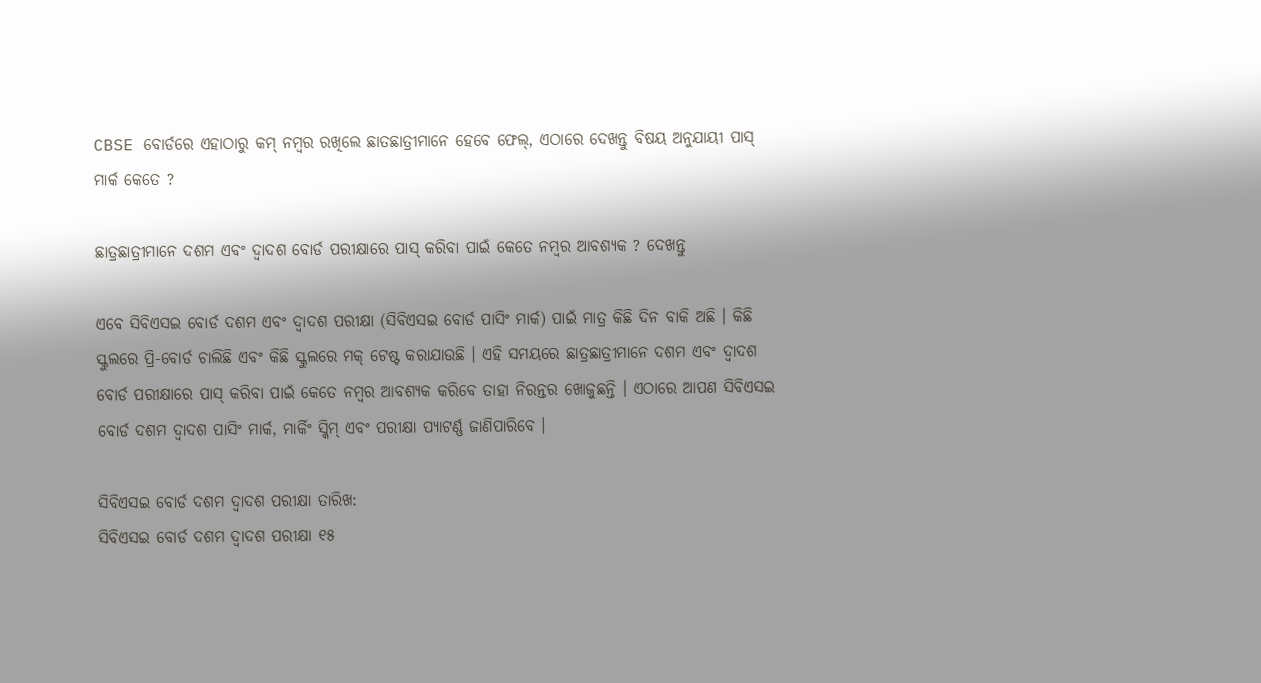CBSE ବୋର୍ଡରେ ଏହାଠାରୁ କମ୍ ନମ୍ବର ରଖିଲେ ଛାତଛାତ୍ରୀମାନେ ହେବେ ଫେଲ୍, ଏଠାରେ ଦେଖନ୍ତୁ ବିଷୟ ଅନୁଯାୟୀ ପାସ୍ ମାର୍କ କେତେ ?

ଛାତ୍ରଛାତ୍ରୀମାନେ ଦଶମ ଏବଂ ଦ୍ୱାଦଶ ବୋର୍ଡ ପରୀକ୍ଷାରେ ପାସ୍ କରିବା ପାଇଁ କେତେ ନମ୍ବର ଆବଶ୍ୟକ ? ଦେଖନ୍ତୁ

ଏବେ ସିବିଏସଇ ବୋର୍ଡ ଦଶମ ଏବଂ ଦ୍ୱାଦଶ ପରୀକ୍ଷା (ସିବିଏସଇ ବୋର୍ଡ ପାସିଂ ମାର୍କ) ପାଇଁ ମାତ୍ର କିଛି ଦିନ ବାକି ଅଛି । କିଛି ସ୍କୁଲରେ ପ୍ରି-ବୋର୍ଡ ଚାଲିଛି ଏବଂ କିଛି ସ୍କୁଲରେ ମକ୍ ଟେଷ୍ଟ କରାଯାଉଛି । ଏହି ସମୟରେ ଛାତ୍ରଛାତ୍ରୀମାନେ ଦଶମ ଏବଂ ଦ୍ୱାଦଶ ବୋର୍ଡ ପରୀକ୍ଷାରେ ପାସ୍ କରିବା ପାଇଁ କେତେ ନମ୍ବର ଆବଶ୍ୟକ କରିବେ ତାହା ନିରନ୍ତର ଖୋଜୁଛନ୍ତି । ଏଠାରେ ଆପଣ ସିବିଏସଇ ବୋର୍ଡ ଦଶମ ଦ୍ୱାଦଶ ପାସିଂ ମାର୍କ, ମାର୍କିଂ ସ୍କିମ୍ ଏବଂ ପରୀକ୍ଷା ପ୍ୟାଟର୍ଣ୍ଣ ଜାଣିପାରିବେ ।

ସିବିଏସଇ ବୋର୍ଡ ଦଶମ ଦ୍ୱାଦଶ ପରୀକ୍ଷା ତାରିଖ:
ସିବିଏସଇ ବୋର୍ଡ ଦଶମ ଦ୍ୱାଦଶ ପରୀକ୍ଷା ୧୫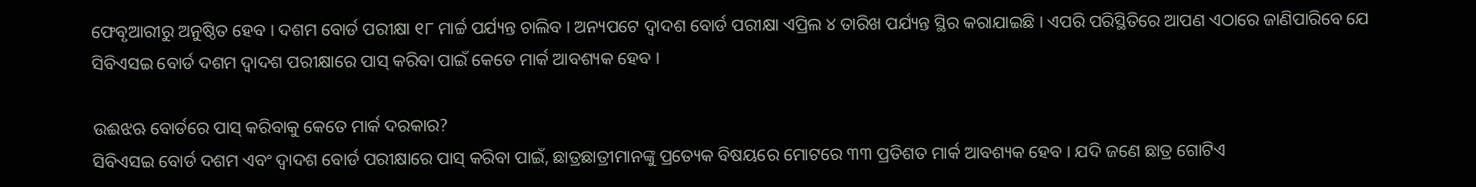ଫେବୃଆରୀରୁ ଅନୁଷ୍ଠିତ ହେବ । ଦଶମ ବୋର୍ଡ ପରୀକ୍ଷା ୧୮ ମାର୍ଚ୍ଚ ପର୍ଯ୍ୟନ୍ତ ଚାଲିବ । ଅନ୍ୟପଟେ ଦ୍ୱାଦଶ ବୋର୍ଡ ପରୀକ୍ଷା ଏପ୍ରିଲ ୪ ତାରିଖ ପର୍ଯ୍ୟନ୍ତ ସ୍ଥିର କରାଯାଇଛି । ଏପରି ପରିସ୍ଥିତିରେ ଆପଣ ଏଠାରେ ଜାଣିପାରିବେ ଯେ ସିବିଏସଇ ବୋର୍ଡ ଦଶମ ଦ୍ୱାଦଶ ପରୀକ୍ଷାରେ ପାସ୍ କରିବା ପାଇଁ କେତେ ମାର୍କ ଆବଶ୍ୟକ ହେବ ।

ଉଈଝଋ ବୋର୍ଡରେ ପାସ୍ କରିବାକୁ କେତେ ମାର୍କ ଦରକାର?
ସିବିଏସଇ ବୋର୍ଡ ଦଶମ ଏବଂ ଦ୍ୱାଦଶ ବୋର୍ଡ ପରୀକ୍ଷାରେ ପାସ୍ କରିବା ପାଇଁ, ଛାତ୍ରଛାତ୍ରୀମାନଙ୍କୁ ପ୍ରତ୍ୟେକ ବିଷୟରେ ମୋଟରେ ୩୩ ପ୍ରତିଶତ ମାର୍କ ଆବଶ୍ୟକ ହେବ । ଯଦି ଜଣେ ଛାତ୍ର ଗୋଟିଏ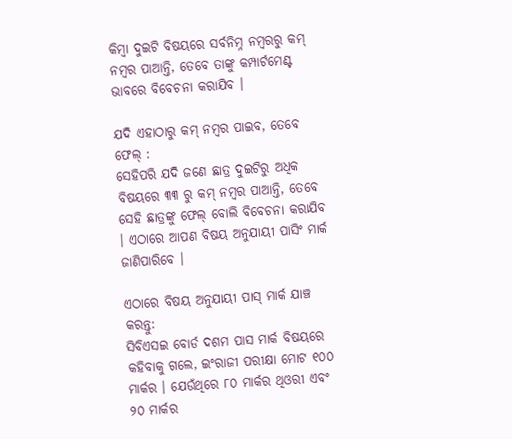କିମ୍ବା ଦୁଇଟି ବିଷୟରେ ସର୍ବନିମ୍ନ ନମ୍ବରରୁ କମ୍ ନମ୍ବର ପାଆନ୍ତି, ତେବେ ତାଙ୍କୁ କମ୍ପାର୍ଟମେଣ୍ଟ ଭାବରେ ବିବେଚନା କରାଯିବ ।

ଯଦି ଏହାଠାରୁ କମ୍ ନମ୍ବର ପାଇବ, ତେବେ ଫେଲ୍ :
ସେହିପରି ଯଦି ଜଣେ ଛାତ୍ର ଦୁଇଟିରୁ ଅଧିକ ବିଷୟରେ ୩୩ ରୁ କମ୍ ନମ୍ବର ପାଆନ୍ତି, ତେବେ ସେହି ଛାତ୍ରଙ୍କୁ ଫେଲ୍ ବୋଲି ବିବେଚନା କରାଯିବ । ଏଠାରେ ଆପଣ ବିଷୟ ଅନୁଯାୟୀ ପାସିଂ ମାର୍କ ଜାଣିପାରିବେ ।

ଏଠାରେ ବିଷୟ ଅନୁଯାୟୀ ପାସ୍ ମାର୍କ ଯାଞ୍ଚ କରନ୍ତୁ:
ସିବିଏସଇ ବୋର୍ଡ ଦଶମ ପାସ ମାର୍କ ବିଷୟରେ କହିବାକୁ ଗଲେ, ଇଂରାଜୀ ପରୀକ୍ଷା ମୋଟ ୧୦୦ ମାର୍କର । ଯେଉଁଥିରେ ୮୦ ମାର୍କର ଥିଓରୀ ଏବଂ ୨୦ ମାର୍କର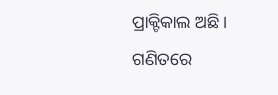ପ୍ରାକ୍ଟିକାଲ ଅଛି । ଗଣିତରେ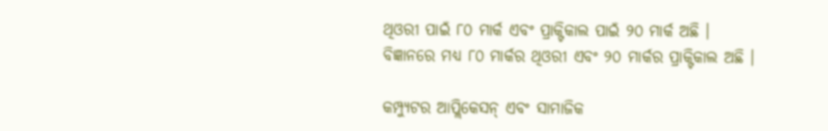ଥିଓରୀ ପାଇଁ ୮୦ ମାର୍କ ଏବଂ ପ୍ରାକ୍ଟିକାଲ ପାଇଁ ୨୦ ମାର୍କ ଅଛି । ବିଜ୍ଞାନରେ ମଧ୍ୟ ୮୦ ମାର୍କର ଥିଓରୀ ଏବଂ ୨୦ ମାର୍କର ପ୍ରାକ୍ଟିକାଲ ଅଛି ।

କମ୍ପ୍ୟୁଟର ଆପ୍ଲିକେସନ୍ ଏବଂ ସାମାଜିକ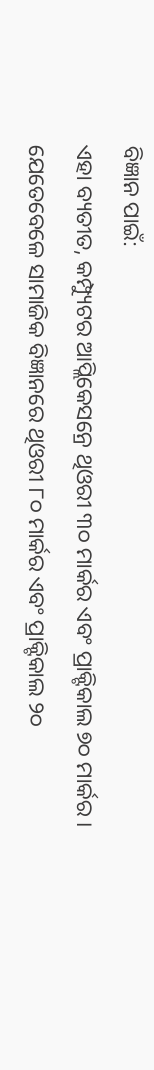ବିଜ୍ଞାନ ପାଇଁ:
ଏହା ବ୍ୟତୀତ, କମ୍ପ୍ୟୁଟର ଆପ୍ଲିକେସନ୍ରେ ଥିଓରୀ ୩୦ ମାର୍କର ଏବଂ ପ୍ରାକ୍ଟିକାଲ ୭୦ ମାର୍କର । ଯେତେବେଳେ ସାମାଜିକ ବିଜ୍ଞାନରେ ଥିଓରୀ ୮୦ ମାର୍କର ଏବଂ ପ୍ରାକ୍ଟିକାଲ ୨୦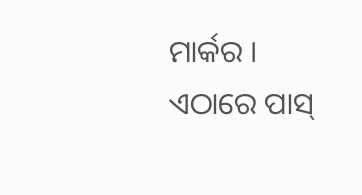ମାର୍କର । ଏଠାରେ ପାସ୍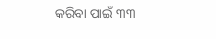କରିବା ପାଇଁ ୩୩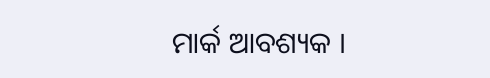ମାର୍କ ଆବଶ୍ୟକ ।